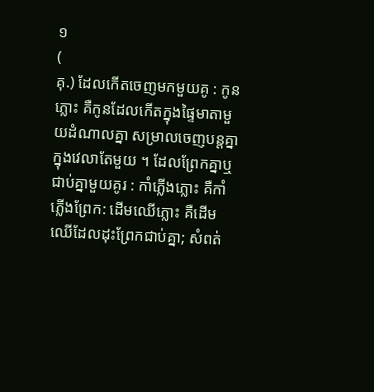១
(
គុ.) ដែលកើតចេញមកមួយគូ : កូនភ្លោះ គឺកូនដែលកើតក្នុងផ្ទៃមាតាមួយដំណាលគ្នា សម្រាលចេញបន្តគ្នាក្នុងវេលាតែមួយ ។ ដែលព្រែកគ្នាឬជាប់គ្នាមួយគូរ : កាំភ្លើងភ្លោះ គឺកាំភ្លើងព្រែក: ដើមឈើភ្លោះ គឺដើមឈើដែលដុះព្រែកជាប់គ្នា; សំពត់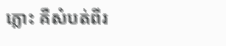ភ្លោះ គឺសំបត់ពីរ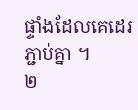ផ្ទាំងដែលគេដេរភ្ជាប់គ្នា ។
២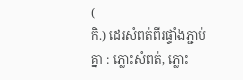(
កិ.) ដេរសំពត់ពីរផ្ទាំងភ្ជាប់គ្នា : ភ្លោះសំពត់, ភ្លោះ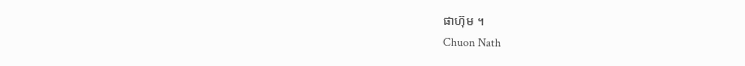ផាហ៊ុម ។
Chuon Nath